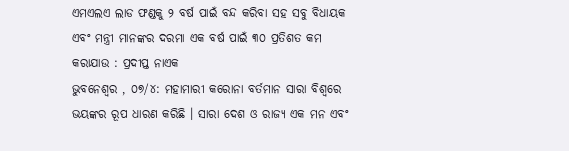ଏମଏଲଏ ଲାଡ ଫଣ୍ଡକୁ ୨ ବର୍ଷ ପାଇଁ ବନ୍ଦ କରିବା ସହ ସବୁ ବିଧାୟକ ଏବଂ ମନ୍ତ୍ରୀ ମାନଙ୍କର ଦରମା ଏକ ବର୍ଷ ପାଇଁ ୩୦ ପ୍ରତିଶତ କମ କରାଯାଉ : ପ୍ରଦୀପ୍ତ ନାଏକ
ଭୁବନେଶ୍ୱର , ୦୭/୪: ମହାମାରୀ କରୋନା ବର୍ତମାନ ସାରା ବିଶ୍ୱରେ ଭୟଙ୍କର ରୂପ ଧାରଣ କରିଛି । ସାରା ଦେଶ ଓ ରାଜ୍ୟ ଏକ ମନ ଏବଂ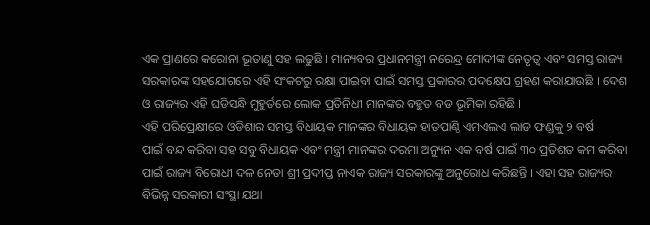ଏକ ପ୍ରାଣରେ କରୋନା ଭୂତାଣୁ ସହ ଲଢୁଛି । ମାନ୍ୟବର ପ୍ରଧାନମନ୍ତ୍ରୀ ନରେନ୍ଦ୍ର ମୋଦୀଙ୍କ ନେତୃତ୍ୱ ଏବଂ ସମସ୍ତ ରାଜ୍ୟ ସରକାରଙ୍କ ସହଯୋଗରେ ଏହି ସଂକଟରୁ ରକ୍ଷା ପାଇବା ପାଇଁ ସମସ୍ତ ପ୍ରକାରର ପଦକ୍ଷେପ ଗ୍ରହଣ କରାଯାଉଛି । ଦେଶ ଓ ରାଜ୍ୟର ଏହି ଘଡିସନ୍ଧି ମୁହୁର୍ତରେ ଲୋକ ପ୍ରତିନିଧୀ ମାନଙ୍କର ବହୁତ ବଡ ଭୂମିକା ରହିଛି ।
ଏହି ପରିପ୍ରେକ୍ଷୀରେ ଓଡିଶାର ସମସ୍ତ ବିଧାୟକ ମାନଙ୍କର ବିଧାୟକ ହାତପାଣ୍ଠି ଏମଏଲଏ ଲାଡ ଫଣ୍ଡକୁ ୨ ବର୍ଷ
ପାଇଁ ବନ୍ଦ କରିବା ସହ ସବୁ ବିଧାୟକ ଏବଂ ମନ୍ତ୍ରୀ ମାନଙ୍କର ଦରମା ଅନ୍ୟୁନ ଏକ ବର୍ଷ ପାଇଁ ୩୦ ପ୍ରତିଶତ କମ କରିବା
ପାଇଁ ରାଜ୍ୟ ବିରୋଧୀ ଦଳ ନେତା ଶ୍ରୀ ପ୍ରଦୀପ୍ତ ନାଏକ ରାଜ୍ୟ ସରକାରଙ୍କୁ ଅନୁରୋଧ କରିଛନ୍ତି । ଏହା ସହ ରାଜ୍ୟର ବିଭିନ୍ନ ସରକାରୀ ସଂସ୍ଥା ଯଥା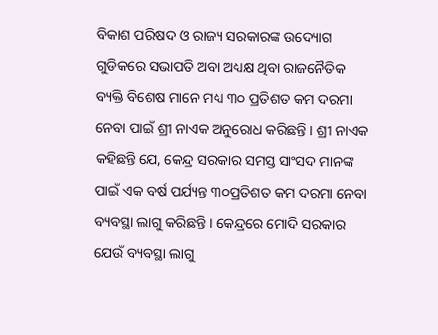ବିକାଶ ପରିଷଦ ଓ ରାଜ୍ୟ ସରକାରଙ୍କ ଉଦ୍ୟୋଗ ଗୁଡିକରେ ସଭାପତି ଅବା ଅଧ୍ୟକ୍ଷ ଥିବା ରାଜନୈତିକ ବ୍ୟକ୍ତି ବିଶେଷ ମାନେ ମଧ୍ୟ ୩୦ ପ୍ରତିଶତ କମ ଦରମା ନେବା ପାଇଁ ଶ୍ରୀ ନାଏକ ଅନୁରୋଧ କରିଛନ୍ତି । ଶ୍ରୀ ନାଏକ କହିଛନ୍ତି ଯେ, କେନ୍ଦ୍ର ସରକାର ସମସ୍ତ ସାଂସଦ ମାନଙ୍କ ପାଇଁ ଏକ ବର୍ଷ ପର୍ଯ୍ୟନ୍ତ ୩୦ପ୍ରତିଶତ କମ ଦରମା ନେବା ବ୍ୟବସ୍ଥା ଲାଗୁ କରିଛନ୍ତି । କେନ୍ଦ୍ରରେ ମୋଦି ସରକାର ଯେଉଁ ବ୍ୟବସ୍ଥା ଲାଗୁ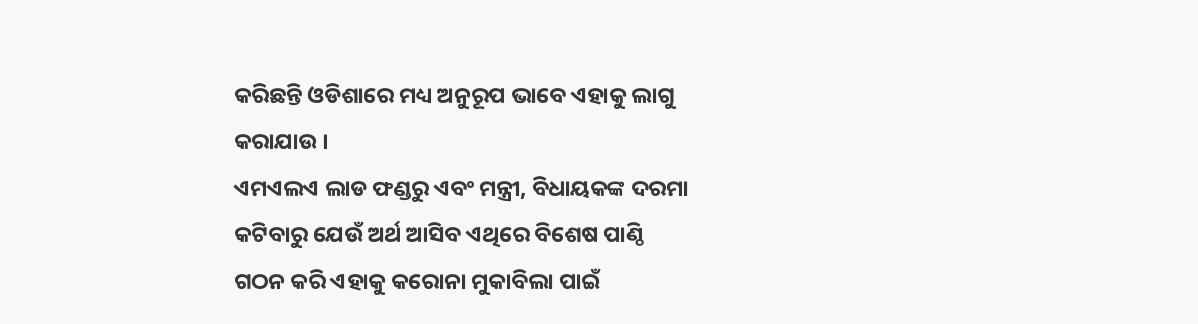କରିଛନ୍ତି ଓଡିଶାରେ ମଧ୍ୟ ଅନୁରୂପ ଭାବେ ଏହାକୁ ଲାଗୁ କରାଯାଉ ।
ଏମଏଲଏ ଲାଡ ଫଣ୍ଡରୁ ଏବଂ ମନ୍ତ୍ରୀ, ବିଧାୟକଙ୍କ ଦରମା କଟିବାରୁ ଯେଉଁ ଅର୍ଥ ଆସିବ ଏଥିରେ ବିଶେଷ ପାଣ୍ଠି
ଗଠନ କରି ଏହାକୁ କରୋନା ମୁକାବିଲା ପାଇଁ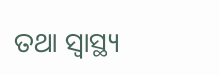ତଥା ସ୍ୱାସ୍ଥ୍ୟ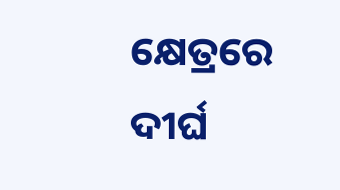କ୍ଷେତ୍ରରେ ଦୀର୍ଘ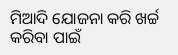ମିଆଦି ଯୋଜନା କରି ଖର୍ଚ୍ଚ କରିବା ପାଇଁ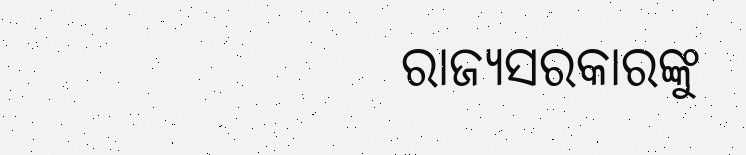ରାଜ୍ୟସରକାରଙ୍କୁ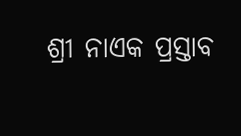ଶ୍ରୀ ନାଏକ ପ୍ରସ୍ତାବ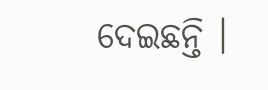ଦେଇଛନ୍ତି ।